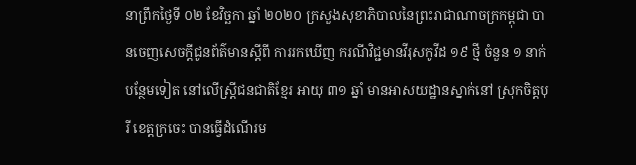នាព្រឹកថ្ងៃទី ០២ ខែវិច្ឆកា ឆ្នាំ ២០២០ ក្រសួងសុខាភិបាលនៃព្រះរាជាណាចក្រកម្ពុជា បានចេញសេចក្តីជូនព័ត៌មានស្តីពី ការរកឃើញ ករណីវិជ្ជមានវីរុសកូវីដ ១៩ ថ្មី ចំនួន ១ នាក់បន្ថែមទៀត នៅលើស្រ្តីជនជាតិខ្មែរ អាយុ ៣១ ឆ្នាំ មានអាសយដ្ឋានស្នាក់នៅ ស្រុកចិត្តបុរី ខេត្តក្រចេះ បានធ្វើដំណើរម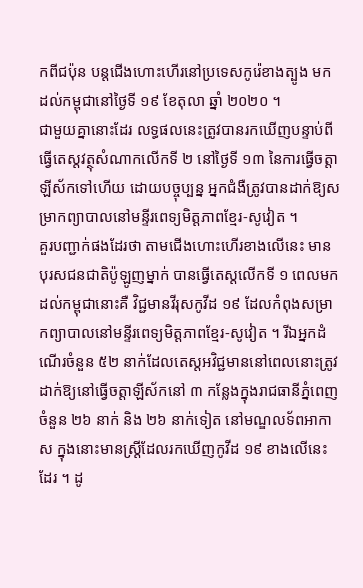កពីជប៉ុន បន្តជើងហោះហើរនៅប្រទេសកូរ៉េខាងត្បូង មកដល់កម្ពុជានៅថ្ងៃទី ១៩ ខែតុលា ឆ្នាំ ២០២០ ។
ជាមួយគ្នានោះដែរ លទ្ធផលនេះត្រូវបានរកឃើញបន្ទាប់ពី ធ្វើតេស្តវត្ថុសំណាកលើកទី ២ នៅថ្ងៃទី ១៣ នៃការធ្វើចត្តាឡីស័កទៅហើយ ដោយបច្ចុប្បន្ន អ្នកជំងឺត្រូវបានដាក់ឱ្យសម្រាកព្យាបាលនៅមន្ទីរពេទ្យមិត្តភាពខ្មែរ-សូវៀត ។
គួរបញ្ជាក់ផងដែរថា តាមជើងហោះហើរខាងលើនេះ មានបុរសជនជាតិប៉ូឡូញម្នាក់ បានធ្វើតេស្តលើកទី ១ ពេលមកដល់កម្ពុជានោះគឺ វិជ្ជមានវីរុសកូវីដ ១៩ ដែលកំពុងសម្រាកព្យាបាលនៅមន្ទីរពេទ្យមិត្តភាពខ្មែរ-សូវៀត ។ រីឯអ្នកដំណើរចំនួន ៥២ នាក់ដែលតេស្តអវិជ្ជមាននៅពេលនោះត្រូវដាក់ឱ្យនៅធ្វើចត្តាឡីស័កនៅ ៣ កន្លែងក្នុងរាជធានីភ្នំពេញ ចំនួន ២៦ នាក់ និង ២៦ នាក់ទៀត នៅមណ្ឌលទ័ពអាកាស ក្នុងនោះមានស្រ្តីដែលរកឃើញកូវីដ ១៩ ខាងលើនេះដែរ ។ ដូ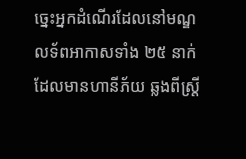ច្នេះអ្នកដំណើរដែលនៅមណ្ឌលទ័ពអាកាសទាំង ២៥ នាក់ ដែលមានហានីភ័យ ឆ្លងពីស្ត្រី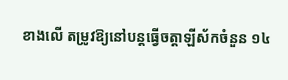ខាងលើ តម្រូវឱ្យនៅបន្តធ្វើចត្តាឡីស័កចំនួន ១៤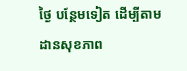ថ្ងៃ បន្ថែមទៀត ដើម្បីតាមដានសុខភាព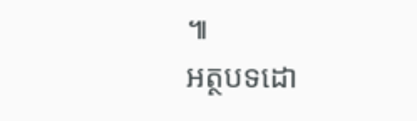៕
អត្ថបទដោ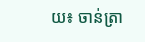យ៖ ចាន់ត្រា